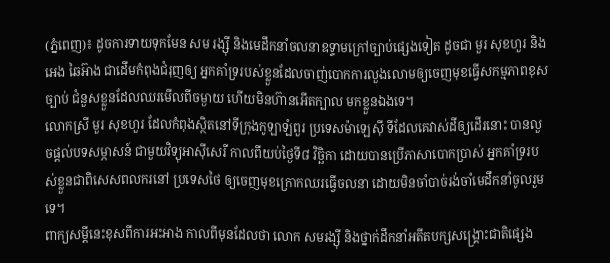(ភ្នំពេញ)៖ ដូចការទាយទុកមែន សម រង្ស៊ី និងមេដឹកនាំចលនាឧទ្ទាមក្រៅច្បាប់ផ្សេងទៀត ដូចជា មួរ សុខហួរ និង អេង ឆៃអ៊ាង ជាដើមកំពុងជំរុញឲ្យ អ្នកគាំទ្ររបស់ខ្លួនដែលចាញ់បោកការលួងលោមឲ្យចេញមុខធ្វើសកម្មភាពខុសច្បាប់ ជំនួសខ្លួនដែលឈរមើលពីចម្ងាយ ហើយមិនហ៊ានអើតក្បាល មកខ្លួនឯងទេ។
លោកស្រី មួរ សុខហួរ ដែលកំពុងស្ថិតនៅទីក្រុងកូឡាឡំពួរ ប្រទេសម៉ាឡេស៊ី ទីដែលគេវាស់ដីឲ្យដើរនោះ បានលួចផ្តល់បទសម្ភាសន៍ ជាមួយវិទ្យុអាស៊ីសេរី កាលពីយប់ថ្ងៃទី៨ វិច្ឆិកា ដោយបានប្រើភាសាបោកប្រាស់ អ្នកគាំទ្ររបស់ខ្លួនជាពិសេសពលករនៅ ប្រទេសថៃ ឲ្យចេញមុខក្រោកឈរធ្វើចលនា ដោយមិនចាំបាច់រង់ចាំមេដឹកនាំចូលរួមទេ។
ពាក្យសម្តីនេះខុសពីការអះអាង កាលពីមុនដែលថា លោក សមរង្ស៊ី និងថ្នាក់ដឹកនាំអតីតបក្សសង្គ្រោះជាតិផ្សេង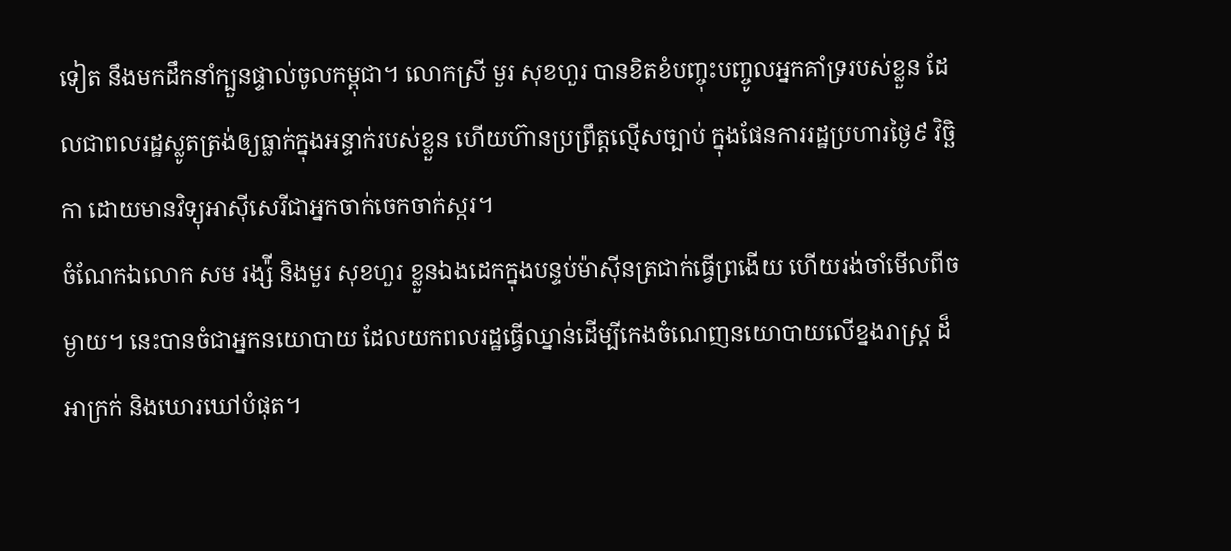ទៀត នឹងមកដឹកនាំក្បួនផ្ទាល់ចូលកម្ពុជា។ លោកស្រី មួរ សុខហួរ បានខិតខំបញ្ចុះបញ្ចូលអ្នកគាំទ្ររបស់ខ្លួន ដែលជាពលរដ្ឋស្លូតត្រង់ឲ្យធ្លាក់ក្នុងអន្ទាក់របស់ខ្លួន ហើយហ៊ានប្រព្រឹត្តល្មើសច្បាប់ ក្នុងផែនការរដ្ឋប្រហារថ្ងៃ៩ វិច្ឆិកា ដោយមានវិទ្យុអាស៊ីសេរីជាអ្នកចាក់ចេកចាក់ស្ករ។
ចំណែកឯលោក សម រង្ស៉ី និងមួរ សុខហួរ ខ្លួនឯងដេកក្នុងបន្ទប់ម៉ាស៊ីនត្រជាក់ធ្វើព្រងើយ ហើយរង់ចាំមើលពីចម្ងាយ។ នេះបានចំជាអ្នកនយោបាយ ដែលយកពលរដ្ឋធ្វើឈ្នាន់ដើម្បីកេងចំណេញនយោបាយលើខ្នងរាស្ត្រ ដ៏អាក្រក់ និងឃោរឃៅបំផុត។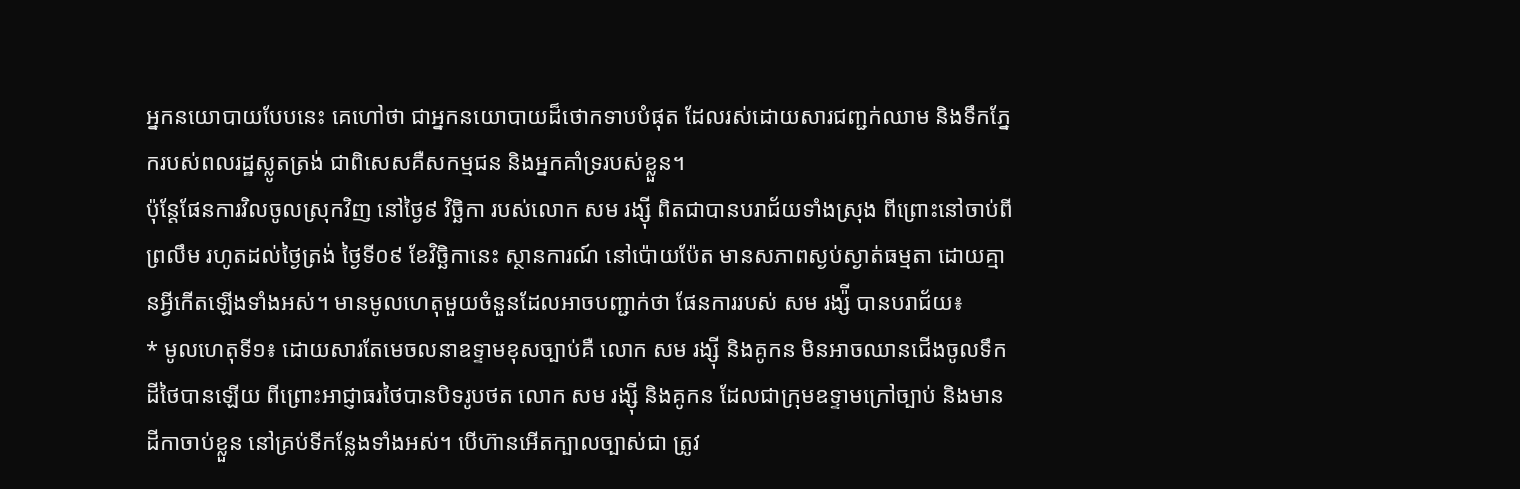អ្នកនយោបាយបែបនេះ គេហៅថា ជាអ្នកនយោបាយដ៏ថោកទាបបំផុត ដែលរស់ដោយសារជញ្ជក់ឈាម និងទឹកភ្នែករបស់ពលរដ្ឋស្លូតត្រង់ ជាពិសេសគឺសកម្មជន និងអ្នកគាំទ្ររបស់ខ្លួន។
ប៉ុន្តែផែនការវិលចូលស្រុកវិញ នៅថ្ងៃ៩ វិច្ឆិកា របស់លោក សម រង្ស៊ី ពិតជាបានបរាជ័យទាំងស្រុង ពីព្រោះនៅចាប់ពីព្រលឹម រហូតដល់ថ្ងៃត្រង់ ថ្ងៃទី០៩ ខែវិច្ឆិកានេះ ស្ថានការណ៍ នៅប៉ោយប៉ែត មានសភាពស្ងប់ស្ងាត់ធម្មតា ដោយគ្មានអ្វីកើតឡើងទាំងអស់។ មានមូលហេតុមួយចំនួនដែលអាចបញ្ជាក់ថា ផែនការរបស់ សម រង្ស៉ី បានបរាជ័យ៖
* មូលហេតុទី១៖ ដោយសារតែមេចលនាឧទ្ទាមខុសច្បាប់គឺ លោក សម រង្ស៊ី និងគូកន មិនអាចឈានជើងចូលទឹកដីថៃបានឡើយ ពីព្រោះអាជ្ញាធរថៃបានបិទរូបថត លោក សម រង្ស៊ី និងគូកន ដែលជាក្រុមឧទ្ទាមក្រៅច្បាប់ និងមានដីកាចាប់ខ្លួន នៅគ្រប់ទីកន្លែងទាំងអស់។ បើហ៊ានអើតក្បាលច្បាស់ជា ត្រូវ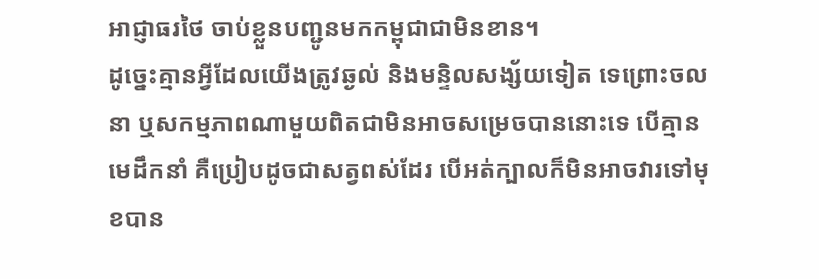អាជ្ញាធរថៃ ចាប់ខ្លួនបញ្ជូនមកកម្ពុជាជាមិនខាន។
ដូច្នេះគ្មានអ្វីដែលយើងត្រូវឆ្ងល់ និងមន្ទិលសង្ស័យទៀត ទេព្រោះចលនា ឬសកម្មភាពណាមួយពិតជាមិនអាចសម្រេចបាននោះទេ បើគ្មានមេដឹកនាំ គឺប្រៀបដូចជាសត្វពស់ដែរ បើអត់ក្បាលក៏មិនអាចវារទៅមុខបាន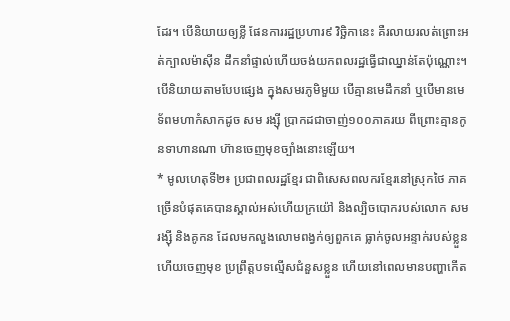ដែរ។ បើនិយាយឲ្យខ្លី ផែនការរដ្ឋប្រហារ៩ វិច្ឆិកានេះ គឺរលាយរលត់ព្រោះអត់ក្បាលម៉ាស៊ីន ដឹកនាំផ្ទាល់ហើយចង់យកពលរដ្ឋធ្វើជាឈ្នាន់តែប៉ុណ្ណោះ។
បើនិយាយតាមបែបផ្សេង ក្នុងសមរភូមិមួយ បើគ្មានមេដឹកនាំ ឬបើមានមេទ័ពមហាកំសាកដូច សម រង្ស៊ី ប្រាកដជាចាញ់១០០ភាគរយ ពីព្រោះគ្មានកូនទាហានណា ហ៊ានចេញមុខច្បាំងនោះឡើយ។
* មូលហេតុទី២៖ ប្រជាពលរដ្ឋខ្មែរ ជាពិសេសពលករខ្មែរនៅស្រុកថៃ ភាគច្រើនបំផុតគេបានស្គាល់អស់ហើយក្រយ៉ៅ និងល្បិចបោករបស់លោក សម រង្ស៊ី និងគូកន ដែលមកលួងលោមពង្វក់ឲ្យពួកគេ ធ្លាក់ចូលអន្ទាក់របស់ខ្លួនហើយចេញមុខ ប្រព្រឹត្តបទល្មើសជំនួសខ្លួន ហើយនៅពេលមានបញ្ហាកើត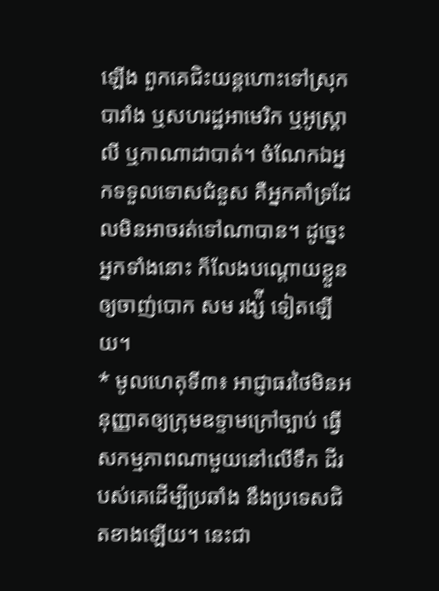ឡើង ពួកគេជិះយន្តហោះទៅស្រុកបារាំង ឬសហរដ្ឋអាមេរិក ឬអូស្ត្រាលី ឬកាណាដាបាត់។ ចំណែកឯអ្នកទទួលទោសជំនួស គឺអ្នកគាំទ្រដែលមិនអាចរត់ទៅណាបាន។ ដូច្នេះអ្នកទាំងនោះ ក៏លែងបណ្តោយខ្លួនឲ្យចាញ់បោក សម រង្ស៉ី ទៀតឡើយ។
* មូលហេតុទី៣៖ អាជ្ញាធរថៃមិនអនុញ្ញាតឲ្យក្រុមឧទ្ទាមក្រៅច្បាប់ ធ្វើសកម្មភាពណាមួយនៅលើទឹក ដីរបស់គេដើម្បីប្រឆាំង នឹងប្រទេសជិតខាងឡើយ។ នេះជា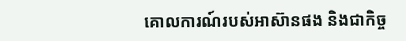គោលការណ៍របស់អាស៊ានផង និងជាកិច្ច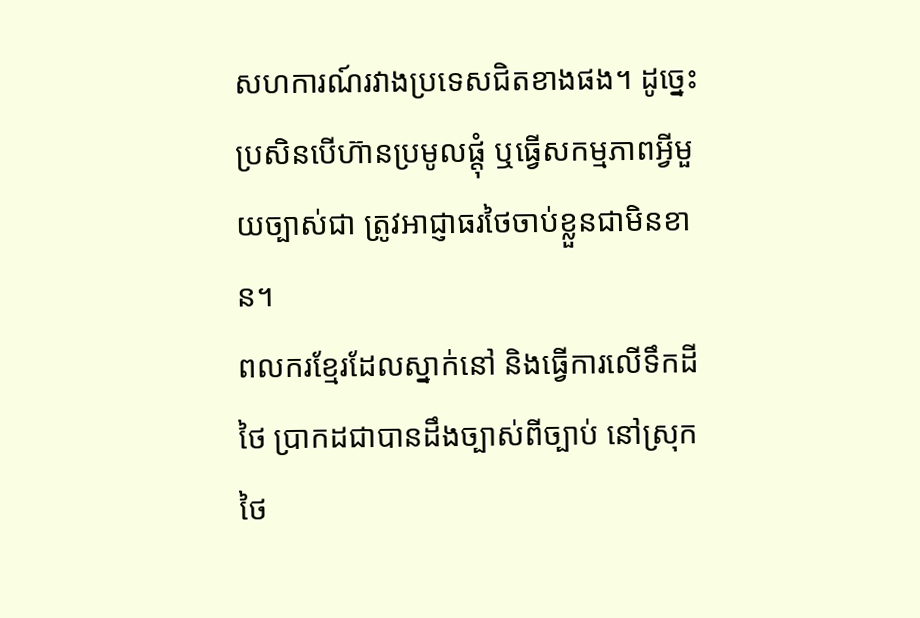សហការណ៍រវាងប្រទេសជិតខាងផង។ ដូច្នេះ ប្រសិនបើហ៊ានប្រមូលផ្តុំ ឬធ្វើសកម្មភាពអ្វីមួយច្បាស់ជា ត្រូវអាជ្ញាធរថៃចាប់ខ្លួនជាមិនខាន។
ពលករខ្មែរដែលស្នាក់នៅ និងធ្វើការលើទឹកដីថៃ ប្រាកដជាបានដឹងច្បាស់ពីច្បាប់ នៅស្រុកថៃ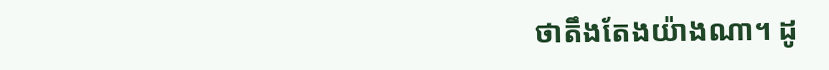ថាតឹងតែងយ៉ាងណា។ ដូ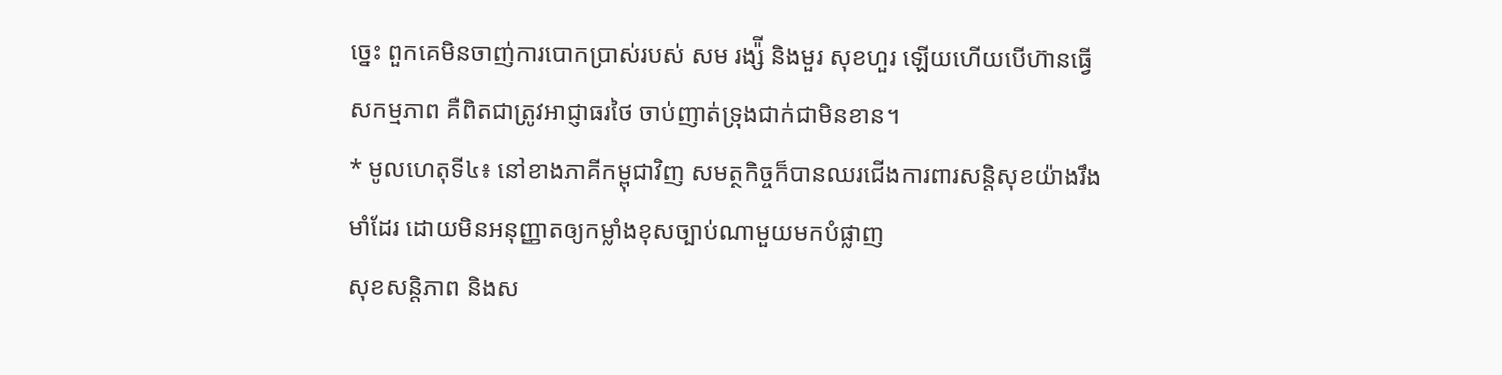ច្នេះ ពួកគេមិនចាញ់ការបោកប្រាស់របស់ សម រង្ស៉ី និងមួរ សុខហួរ ឡើយហើយបើហ៊ានធ្វើសកម្មភាព គឺពិតជាត្រូវអាជ្ញាធរថៃ ចាប់ញាត់ទ្រុងជាក់ជាមិនខាន។
* មូលហេតុទី៤៖ នៅខាងភាគីកម្ពុជាវិញ សមត្ថកិច្ចក៏បានឈរជើងការពារសន្តិសុខយ៉ាងរឹងមាំដែរ ដោយមិនអនុញ្ញាតឲ្យកម្លាំងខុសច្បាប់ណាមួយមកបំផ្លាញ
សុខសន្តិភាព និងស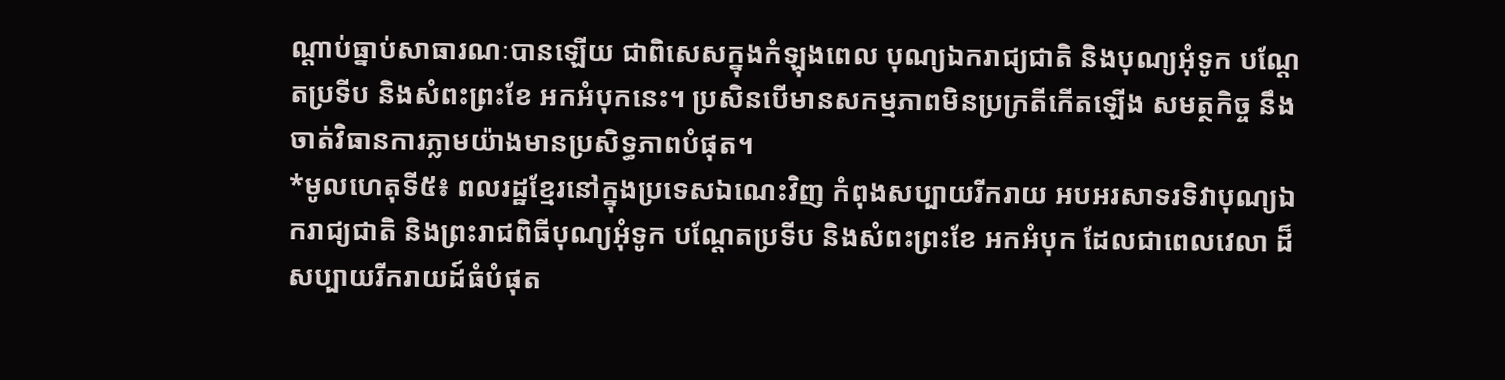ណ្តាប់ធ្នាប់សាធារណៈបានឡើយ ជាពិសេសក្នុងកំឡុងពេល បុណ្យឯករាជ្យជាតិ និងបុណ្យអុំទូក បណ្ដែតប្រទីប និងសំពះព្រះខែ អកអំបុកនេះ។ ប្រសិនបើមានសកម្មភាពមិនប្រក្រតីកើតឡើង សមត្ថកិច្ច នឹងចាត់វិធានការភ្លាមយ៉ាងមានប្រសិទ្ធភាពបំផុត។
*មូលហេតុទី៥៖ ពលរដ្ឋខ្មែរនៅក្នុងប្រទេសឯណេះវិញ កំពុងសប្បាយរីករាយ អបអរសាទរទិវាបុណ្យឯករាជ្យជាតិ និងព្រះរាជពិធីបុណ្យអុំទូក បណ្តែតប្រទីប និងសំពះព្រះខែ អកអំបុក ដែលជាពេលវេលា ដ៏សប្បាយរីករាយដ៍ធំបំផុត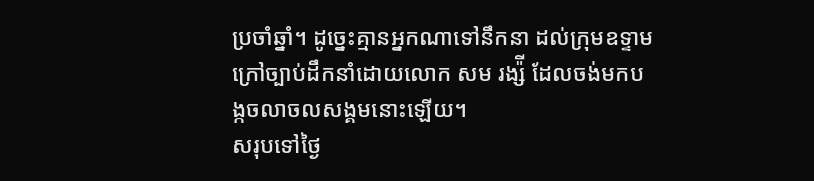ប្រចាំឆ្នាំ។ ដូច្នេះគ្មានអ្នកណាទៅនឹកនា ដល់ក្រុមឧទ្ទាមក្រៅច្បាប់ដឹកនាំដោយលោក សម រង្ស៉ី ដែលចង់មកបង្កចលាចលសង្គមនោះឡើយ។
សរុបទៅថ្ងៃ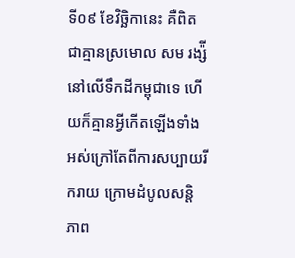ទី០៩ ខែវិច្ឆិកានេះ គឺពិតជាគ្មានស្រមោល សម រង្ស៉ី នៅលើទឹកដីកម្ពុជាទេ ហើយក៏គ្មានអ្វីកើតឡើងទាំងអស់ក្រៅតែពីការសប្បាយរីករាយ ក្រោមដំបូលសន្តិភាព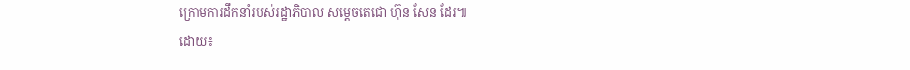ក្រោមការដឹកនាំរបស់រដ្ឋាភិបាល សម្ដេចតេជោ ហ៊ុន សែន ដែរ៕
ដោយ៖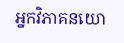អ្នកវិភាគនយោ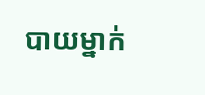បាយម្នាក់